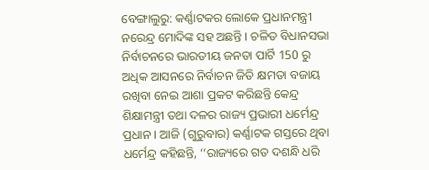ବେଙ୍ଗାଲୁରୁ: କର୍ଣ୍ଣାଟକର ଲୋକେ ପ୍ରଧାନମନ୍ତ୍ରୀ ନରେନ୍ଦ୍ର ମୋଦିଙ୍କ ସହ ଅଛନ୍ତି । ଚଳିତ ବିଧାନସଭା ନିର୍ବାଚନରେ ଭାରତୀୟ ଜନତା ପାର୍ଟି 150 ରୁ ଅଧିକ ଆସନରେ ନିର୍ବାଚନ ଜିତି କ୍ଷମତା ବଜାୟ ରଖିବା ନେଇ ଆଶା ପ୍ରକଟ କରିଛନ୍ତି କେନ୍ଦ୍ର ଶିକ୍ଷାମନ୍ତ୍ରୀ ତଥା ଦଳର ରାଜ୍ୟ ପ୍ରଭାରୀ ଧର୍ମେନ୍ଦ୍ର ପ୍ରଧାନ । ଆଜି (ଗୁରୁବାର) କର୍ଣ୍ଣାଟକ ଗସ୍ତରେ ଥିବା ଧର୍ମେନ୍ଦ୍ର କହିଛନ୍ତି, ‘‘ରାଜ୍ୟରେ ଗତ ଦଶନ୍ଧି ଧରି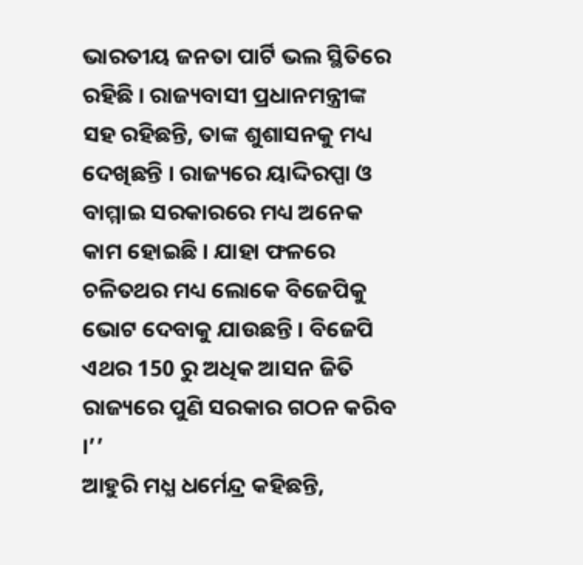ଭାରତୀୟ ଜନତା ପାର୍ଟି ଭଲ ସ୍ଥିତିରେ ରହିଛି । ରାଜ୍ୟବାସୀ ପ୍ରଧାନମନ୍ତ୍ରୀଙ୍କ ସହ ରହିଛନ୍ତି, ତାଙ୍କ ଶୁଶାସନକୁ ମଧ୍ୟ ଦେଖିଛନ୍ତି । ରାଜ୍ୟରେ ୟାଦ୍ଦିରପ୍ପା ଓ ବାମ୍ମାଇ ସରକାରରେ ମଧ୍ୟ ଅନେକ କାମ ହୋଇଛି । ଯାହା ଫଳରେ ଚଳିତଥର ମଧ୍ୟ ଲୋକେ ବିଜେପିକୁ ଭୋଟ ଦେବାକୁ ଯାଉଛନ୍ତି । ବିଜେପି ଏଥର 150 ରୁ ଅଧିକ ଆସନ ଜିତି ରାଜ୍ୟରେ ପୁଣି ସରକାର ଗଠନ କରିବ ।’’
ଆହୁରି ମଧ୍ଯ ଧର୍ମେନ୍ଦ୍ର କହିଛନ୍ତି,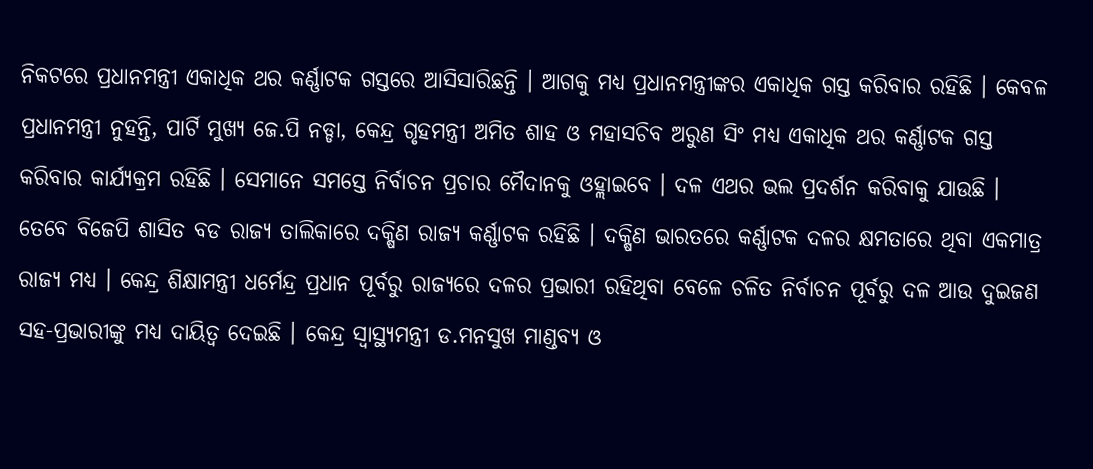ନିକଟରେ ପ୍ରଧାନମନ୍ତ୍ରୀ ଏକାଧିକ ଥର କର୍ଣ୍ଣାଟକ ଗସ୍ତରେ ଆସିସାରିଛନ୍ତି । ଆଗକୁ ମଧ୍ୟ ପ୍ରଧାନମନ୍ତ୍ରୀଙ୍କର ଏକାଧିକ ଗସ୍ତ କରିବାର ରହିଛି । କେବଳ ପ୍ରଧାନମନ୍ତ୍ରୀ ନୁହନ୍ତି, ପାର୍ଟି ମୁଖ୍ୟ ଜେ.ପି ନଡ୍ଡା, କେନ୍ଦ୍ର ଗୃହମନ୍ତ୍ରୀ ଅମିତ ଶାହ ଓ ମହାସଚିବ ଅରୁଣ ସିଂ ମଧ୍ୟ ଏକାଧିକ ଥର କର୍ଣ୍ଣାଟକ ଗସ୍ତ କରିବାର କାର୍ଯ୍ୟକ୍ରମ ରହିଛି । ସେମାନେ ସମସ୍ତେ ନିର୍ବାଚନ ପ୍ରଚାର ମୈଦାନକୁ ଓହ୍ଲାଇବେ । ଦଳ ଏଥର ଭଲ ପ୍ରଦର୍ଶନ କରିବାକୁ ଯାଉଛି ।
ତେବେ ବିଜେପି ଶାସିତ ବଡ ରାଜ୍ୟ ତାଲିକାରେ ଦକ୍ଷିଣ ରାଜ୍ୟ କର୍ଣ୍ଣାଟକ ରହିଛି । ଦକ୍ଷିଣ ଭାରତରେ କର୍ଣ୍ଣାଟକ ଦଳର କ୍ଷମତାରେ ଥିବା ଏକମାତ୍ର ରାଜ୍ୟ ମଧ୍ୟ । କେନ୍ଦ୍ର ଶିକ୍ଷାମନ୍ତ୍ରୀ ଧର୍ମେନ୍ଦ୍ର ପ୍ରଧାନ ପୂର୍ବରୁ ରାଜ୍ୟରେ ଦଳର ପ୍ରଭାରୀ ରହିଥିବା ବେଳେ ଚଳିତ ନିର୍ବାଚନ ପୂର୍ବରୁ ଦଳ ଆଉ ଦୁଇଜଣ ସହ-ପ୍ରଭାରୀଙ୍କୁ ମଧ୍ୟ ଦାୟିତ୍ବ ଦେଇଛି । କେନ୍ଦ୍ର ସ୍ବାସ୍ଥ୍ୟମନ୍ତ୍ରୀ ଡ.ମନସୁଖ ମାଣ୍ଡବ୍ଯ ଓ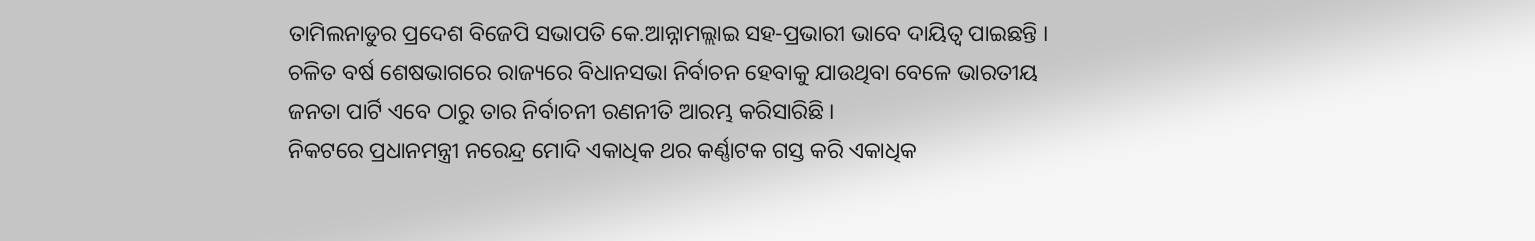ତାମିଲନାଡୁର ପ୍ରଦେଶ ବିଜେପି ସଭାପତି କେ.ଆନ୍ନାମଲ୍ଲାଇ ସହ-ପ୍ରଭାରୀ ଭାବେ ଦାୟିତ୍ବ ପାଇଛନ୍ତି । ଚଳିତ ବର୍ଷ ଶେଷଭାଗରେ ରାଜ୍ୟରେ ବିଧାନସଭା ନିର୍ବାଚନ ହେବାକୁ ଯାଉଥିବା ବେଳେ ଭାରତୀୟ ଜନତା ପାର୍ଟି ଏବେ ଠାରୁ ତାର ନିର୍ବାଚନୀ ରଣନୀତି ଆରମ୍ଭ କରିସାରିଛି ।
ନିକଟରେ ପ୍ରଧାନମନ୍ତ୍ରୀ ନରେନ୍ଦ୍ର ମୋଦି ଏକାଧିକ ଥର କର୍ଣ୍ଣାଟକ ଗସ୍ତ କରି ଏକାଧିକ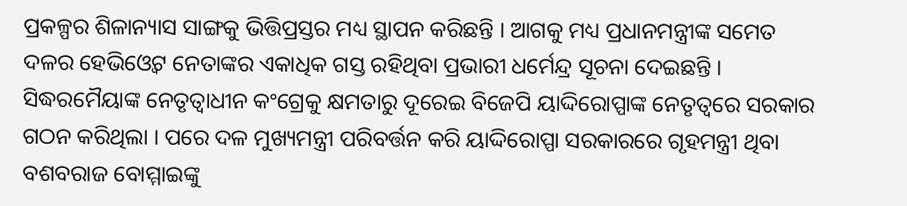ପ୍ରକଳ୍ପର ଶିଳାନ୍ୟାସ ସାଙ୍ଗକୁ ଭିତ୍ତିପ୍ରସ୍ତର ମଧ୍ୟ ସ୍ଥାପନ କରିଛନ୍ତି । ଆଗକୁ ମଧ୍ୟ ପ୍ରଧାନମନ୍ତ୍ରୀଙ୍କ ସମେତ ଦଳର ହେଭିଓ୍ବେଟ ନେତାଙ୍କର ଏକାଧିକ ଗସ୍ତ ରହିଥିବା ପ୍ରଭାରୀ ଧର୍ମେନ୍ଦ୍ର ସୂଚନା ଦେଇଛନ୍ତି । ସିଦ୍ଧରମୈୟାଙ୍କ ନେତୃତ୍ବାଧୀନ କଂଗ୍ରେକୁ କ୍ଷମତାରୁ ଦୂରେଇ ବିଜେପି ୟାଦ୍ଦିରୋପ୍ପାଙ୍କ ନେତୃତ୍ବରେ ସରକାର ଗଠନ କରିଥିଲା । ପରେ ଦଳ ମୁଖ୍ୟମନ୍ତ୍ରୀ ପରିବର୍ତ୍ତନ କରି ୟାଦ୍ଦିରୋପ୍ପା ସରକାରରେ ଗୃହମନ୍ତ୍ରୀ ଥିବା ବଶବରାଜ ବୋମ୍ମାଇଙ୍କୁ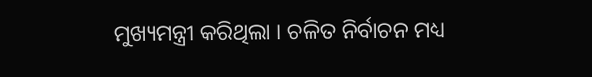ମୁଖ୍ୟମନ୍ତ୍ରୀ କରିଥିଲା । ଚଳିତ ନିର୍ବାଚନ ମଧ୍ୟ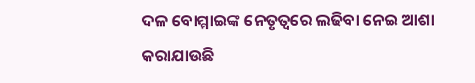ଦଳ ବୋମ୍ମାଇଙ୍କ ନେତୃତ୍ବରେ ଲଢିବା ନେଇ ଆଶା କରାଯାଉଛି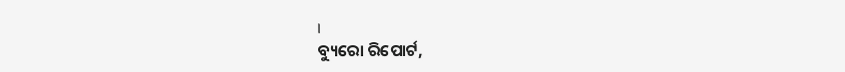।
ବ୍ୟୁରୋ ରିପୋର୍ଟ,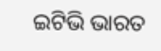ଇଟିଭି ଭାରତ